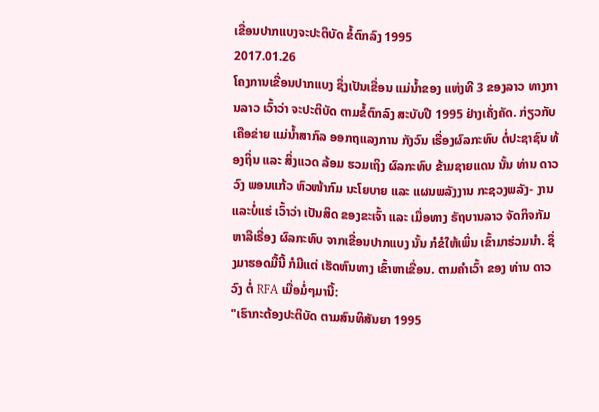ເຂື່ອນປາກແບງຈະປະຕິບັດ ຂໍ້ຕົກລົງ 1995
2017.01.26
ໂຄງການເຂື່ອນປາກແບງ ຊຶ່ງເປັນເຂື່ອນ ແມ່ນໍ້າຂອງ ແຫ່ງທີ 3 ຂອງລາວ ທາງການລາວ ເວົ້າວ່າ ຈະປະຕິບັດ ຕາມຂໍ້ຕົກລົງ ສະບັບປີ 1995 ຢ່າງເຄັ່ງຄັດ. ກ່ຽວກັບ ເຄືອຂ່າຍ ແມ່ນໍ້າສາກົລ ອອກຖແລງການ ກັງວົນ ເຣື່ອງຜົລກະທົບ ຕໍ່ປະຊາຊົນ ທ້ອງຖິ່ນ ແລະ ສິ່ງແວດ ລ້ອມ ຮວມເຖິງ ຜົລກະທົບ ຂ້າມຊາຍແດນ ນັ້ນ ທ່ານ ດາວວົງ ພອນແກ້ວ ຫົວໜ້າກົມ ນະໂຍບາຍ ແລະ ແຜນພລັງງານ ກະຊວງພລັງ- ງານ ແລະບໍ່ແຮ່ ເວົ້າວ່າ ເປັນສິດ ຂອງຂະເຈົ້າ ແລະ ເມື່ອທາງ ຣັຖບານລາວ ຈັດກິຈກັມ ຫາລືເຣື່ອງ ຜົລກະທົບ ຈາກເຂື່ອນປາກແບງ ນັ້ນ ກໍຂໍໃຫ້ເພິ່ນ ເຂົ້າມາຮ່ວມນໍາ. ຊຶ່ງມາຮອດມື້ນີ້ ກໍມີແຕ່ ເຮັດຫົນທາງ ເຂົ້າຫາເຂື່ອນ. ຕາມຄໍາເວົ້າ ຂອງ ທ່ານ ດາວວົງ ຕໍ່ RFA ເມື່ອມໍ່ໆມານີ້:
"ເຮົາກະຕ້ອງປະຕິບັດ ຕາມສົນທິສັນຍາ 1995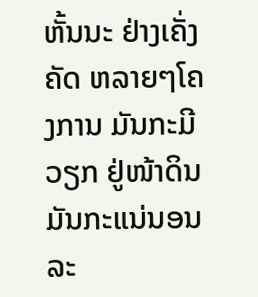ຫັ້ນນະ ຢ່າງເຄັ່ງຄັດ ຫລາຍໆໂຄງການ ມັນກະມີວຽກ ຢູ່ໜ້າດິນ ມັນກະແນ່ນອນ ລະ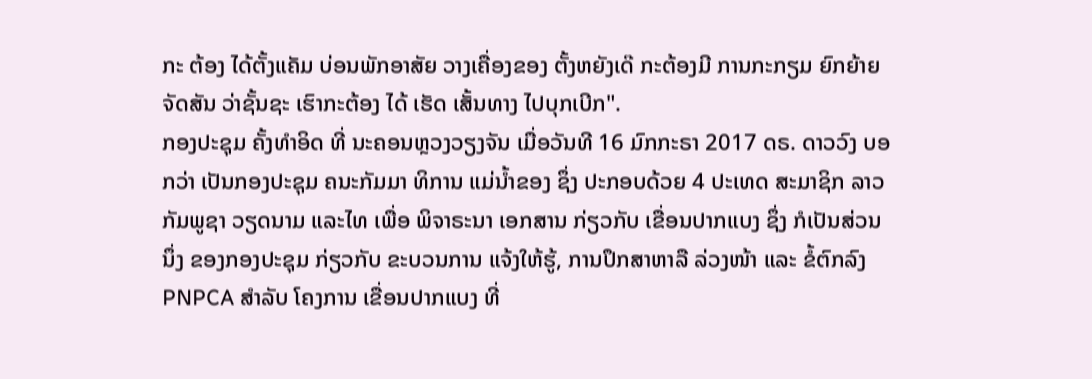ກະ ຕ້ອງ ໄດ້ຕັ້ງແຄັມ ບ່ອນພັກອາສັຍ ວາງເຄື່ອງຂອງ ຕັ້ງຫຍັງເດ໊ ກະຕ້ອງມີ ການກະກຽມ ຍົກຍ້າຍ ຈັດສັນ ວ່າຊັ້ນຊະ ເຮົາກະຕ້ອງ ໄດ້ ເຮັດ ເສັ້ນທາງ ໄປບຸກເບີກ".
ກອງປະຊຸມ ຄັ້ງທໍາອິດ ທີ່ ນະຄອນຫຼວງວຽງຈັນ ເມື່ອວັນທີ 16 ມົກກະຣາ 2017 ດຣ. ດາວວົງ ບອກວ່າ ເປັນກອງປະຊຸມ ຄນະກັມມາ ທິການ ແມ່ນໍ້າຂອງ ຊຶ່ງ ປະກອບດ້ວຍ 4 ປະເທດ ສະມາຊິກ ລາວ ກັມພູຊາ ວຽດນາມ ແລະໄທ ເພື່ອ ພິຈາຣະນາ ເອກສານ ກ່ຽວກັບ ເຂື່ອນປາກແບງ ຊຶ່ງ ກໍເປັນສ່ວນນຶ່ງ ຂອງກອງປະຊຸມ ກ່ຽວກັບ ຂະບວນການ ແຈ້ງໃຫ້ຮູ້, ການປຶກສາຫາລື ລ່ວງໜ້າ ແລະ ຂໍ້ຕົກລົງ PNPCA ສໍາລັບ ໂຄງການ ເຂື່ອນປາກແບງ ທີ່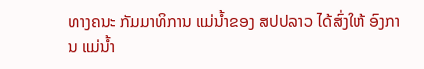ທາງຄນະ ກັມມາທິການ ແມ່ນໍ້າຂອງ ສປປລາວ ໄດ້ສົ່ງໃຫ້ ອົງການ ແມ່ນໍ້າ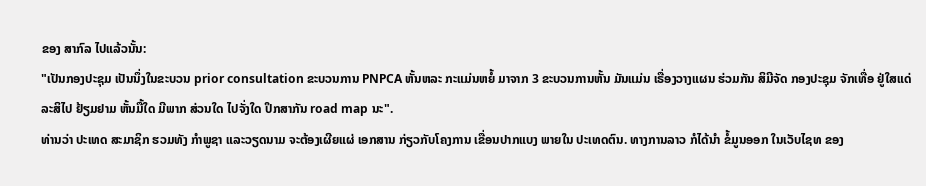ຂອງ ສາກົລ ໄປແລ້ວນັ້ນ:
"ເປັນກອງປະຊຸມ ເປັນນຶ່ງໃນຂະບວນ prior consultation ຂະບວນການ PNPCA ຫັ້ນຫລະ ກະແມ່ນຫຍໍ້ ມາຈາກ 3 ຂະບວນການຫັ້ນ ມັນແມ່ນ ເຣື່ອງວາງແຜນ ຮ່ວມກັນ ສິມີຈັດ ກອງປະຊຸມ ຈັກເທື່ອ ຢູ່ໃສແດ່ ລະສິໄປ ຢ້ຽມຢາມ ຫັ້ນມື້ໃດ ມີພາກ ສ່ວນໃດ ໄປຈັ່ງໃດ ປຶກສາກັນ road map ນະ".
ທ່ານວ່າ ປະເທດ ສະມາຊິກ ຮວມທັງ ກໍາພູຊາ ແລະວຽດນາມ ຈະຕ້ອງເຜີຍແຜ່ ເອກສານ ກ່ຽວກັບໂຄງການ ເຂື່ອນປາກແບງ ພາຍໃນ ປະເທດຕົນ. ທາງການລາວ ກໍໄດ້ນໍາ ຂໍ້ມູນອອກ ໃນເວັບໄຊທ ຂອງ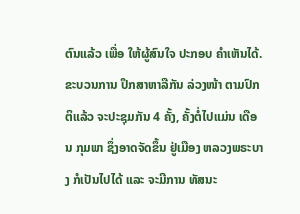ຕົນແລ້ວ ເພື່ອ ໃຫ້ຜູ້ສົນໃຈ ປະກອບ ຄໍາເຫັນໄດ້.
ຂະບວນການ ປຶກສາຫາລືກັນ ລ່ວງໜ້າ ຕາມປົກຕິແລ້ວ ຈະປະຊຸມກັນ 4 ຄັ້ງ, ຄັ້ງຕໍ່ໄປແມ່ນ ເດືອນ ກຸມພາ ຊຶ່ງອາດຈັດຂຶ້ນ ຢູ່ເມືອງ ຫລວງພຣະບາງ ກໍເປັນໄປໄດ້ ແລະ ຈະມີການ ທັສນະ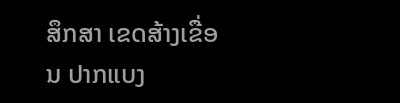ສຶກສາ ເຂດສ້າງເຂື່ອນ ປາກແບງ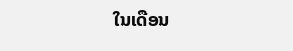ໃນເດືອນ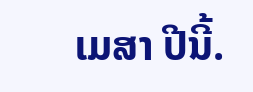ເມສາ ປີນີ້.